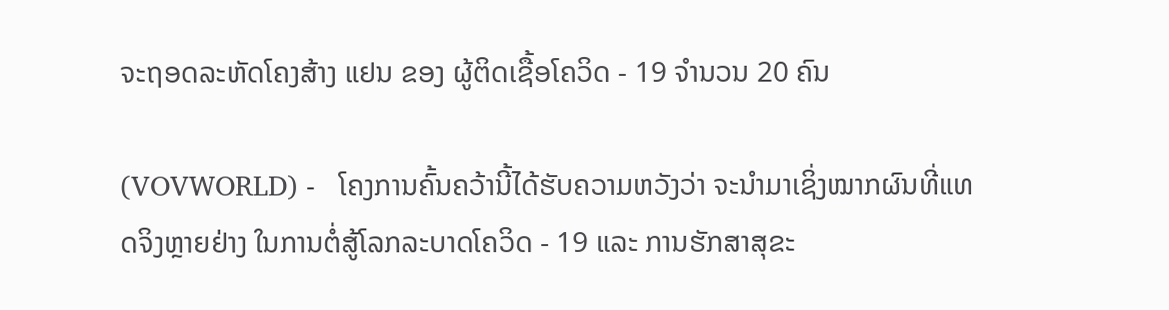ຈະຖອດລະຫັດໂຄງສ້າງ ແຢນ ຂອງ ຜູ້ຕິດເຊື້ອໂຄວິດ - 19 ຈຳນວນ 20 ຄົນ

(VOVWORLD) -   ໂຄງການຄົ້ນຄວ້ານີ້ໄດ້ຮັບຄວາມຫວັງວ່າ ຈະນຳມາເຊິ່ງໝາກຜົນທີ່ແທດຈິງຫຼາຍຢ່າງ ໃນການຕໍ່ສູ້ໂລກລະບາດໂຄວິດ - 19 ແລະ ການຮັກສາສຸຂະ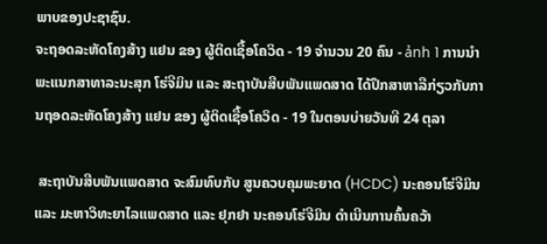ພາບຂອງປະຊາຊົນ.
ຈະຖອດລະຫັດໂຄງສ້າງ ແຢນ ຂອງ ຜູ້ຕິດເຊື້ອໂຄວິດ - 19 ຈຳນວນ 20 ຄົນ - ảnh 1 ການນຳພະແນກສາທາລະນະສຸກ ໂຮ່ຈີມິນ ແລະ ສະຖາບັນສືບພັນແພດສາດ ໄດ້ປຶກສາຫາລືກ່ຽວກັບການຖອດລະຫັດໂຄງສ້າງ ແຢນ ຂອງ ຜູ້ຕິດເຊື້ອໂຄວິດ - 19 ໃນຕອນບ່າຍວັນທີ 24 ຕຸລາ

 ສະຖາບັນສືບພັນແພດສາດ ຈະສົມທົບກັບ ສູນຄວບຄຸມພະຍາດ (HCDC) ນະຄອນໂຮ່ຈີມິນ ແລະ ມະຫາວິທະຍາໄລແພດສາດ ແລະ ຢຸກຢາ ນະຄອນໂຮ່ຈີມິນ ດຳເນີນການຄົ້ນຄວ້າ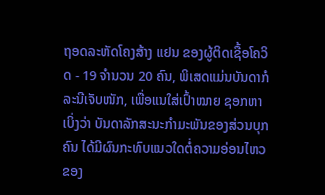ຖອດລະຫັດໂຄງສ້າງ ແຢນ ຂອງຜູ້ຕິດເຊື້ອໂຄວິດ - 19 ຈຳນວນ 20 ຄົນ, ພິເສດແມ່ນບັນດາກໍລະນີເຈັບໜັກ, ເພື່ອແນໃສ່ເປົ້າໝາຍ ຊອກຫາເບິ່ງວ່າ ບັນດາລັກສະນະກຳມະພັນຂອງສ່ວນບຸກຄົນ ໄດ້ມີຜົນກະທົບແນວໃດຕໍ່ຄວາມອ່ອນໄຫວຂອງ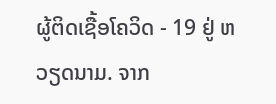ຜູ້ຕິດເຊື້ອໂຄວິດ - 19 ຢູ່ ຫວຽດນາມ. ຈາກ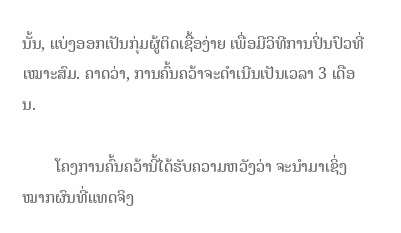ນັ້ນ, ແບ່ງອອກເປັນກຸ່ມຜູ້ຕິດເຊື້ອງ່າຍ ເພື່ອມີວິທີການປິ່ນປົວທີ່ເໝາະສົມ. ຄາດວ່າ, ການຄົ້ນຄວ້າຈະດຳເນີນເປັນເວລາ 3 ເດືອນ.

        ໂຄງການຄົ້ນຄວ້ານີ້ໄດ້ຮັບຄວາມຫວັງວ່າ ຈະນຳມາເຊິ່ງໝາກຜົນທີ່ແທດຈິງ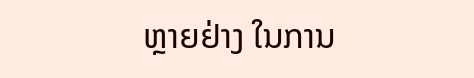ຫຼາຍຢ່າງ ໃນການ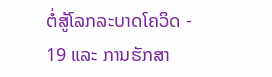ຕໍ່ສູ້ໂລກລະບາດໂຄວິດ - 19 ແລະ ການຮັກສາ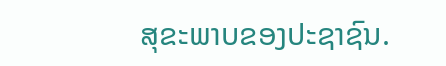ສຸຂະພາບຂອງປະຊາຊົນ.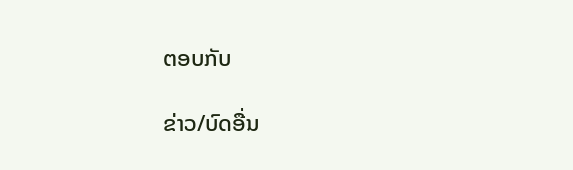ຕອບກັບ

ຂ່າວ/ບົດອື່ນ